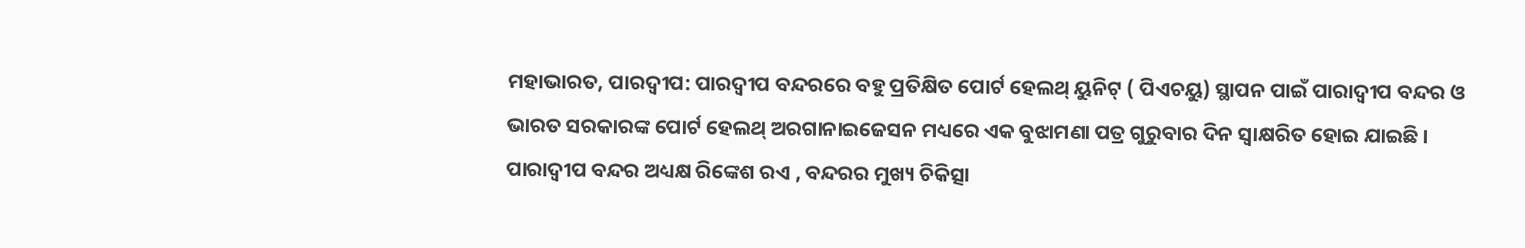ମହାଭାରତ, ପାରଦ୍ୱୀପ: ପାରଦ୍ୱୀପ ବନ୍ଦରରେ ବହୁ ପ୍ରତିକ୍ଷିତ ପୋର୍ଟ ହେଲଥ୍ ୟୁନିଟ୍ ( ପିଏଚୟୁ) ସ୍ଥାପନ ପାଇଁ ପାରାଦ୍ୱୀପ ବନ୍ଦର ଓ ଭାରତ ସରକାରଙ୍କ ପୋର୍ଟ ହେଲଥ୍ ଅରଗାନାଇଜେସନ ମଧ୍ୟରେ ଏକ ବୁଝାମଣା ପତ୍ର ଗୁରୁବାର ଦିନ ସ୍ୱାକ୍ଷରିତ ହୋଇ ଯାଇଛି । ପାରାଦ୍ୱୀପ ବନ୍ଦର ଅଧ୍ୟକ୍ଷ ରିଙ୍କେଶ ରଏ , ବନ୍ଦରର ମୁଖ୍ୟ ଚିକିତ୍ସା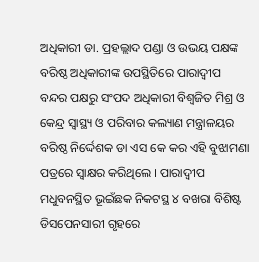ଅଧିକାରୀ ଡା. ପ୍ରହଲ୍ଲାଦ ପଣ୍ଡା ଓ ଉଭୟ ପକ୍ଷଙ୍କ ବରିଷ୍ଠ ଅଧିକାରୀଙ୍କ ଉପସ୍ଥିତିରେ ପାରାଦ୍ୱୀପ ବନ୍ଦର ପକ୍ଷରୁ ସଂପଦ ଅଧିକାରୀ ବିଶ୍ୱଜିତ ମିଶ୍ର ଓ କେନ୍ଦ୍ର ସ୍ୱାସ୍ଥ୍ୟ ଓ ପରିବାର କଲ୍ୟାଣ ମନ୍ତ୍ରାଳୟର ବରିଷ୍ଠ ନିର୍ଦ୍ଦେଶକ ଡା ଏସ କେ କର ଏହି ବୁଝାମଣା ପତ୍ରରେ ସ୍ୱାକ୍ଷର କରିଥିଲେ । ପାରାଦ୍ୱୀପ ମଧୁବନସ୍ଥିତ ଭୂଇଁଛକ ନିକଟସ୍ଥ ୪ ବଖରା ବିଶିଷ୍ଟ ଡିସପେନସାରୀ ଗୃହରେ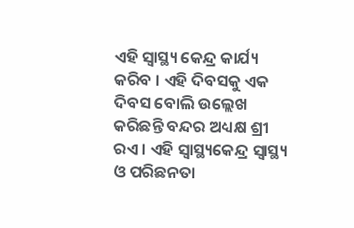ଏହି ସ୍ୱାସ୍ଥ୍ୟ କେନ୍ଦ୍ର କାର୍ଯ୍ୟ କରିବ । ଏହି ଦିବସକୁ ଏକ ଦିବସ ବୋଲି ଉଲ୍ଲେଖ କରିଛନ୍ତି ବନ୍ଦର ଅଧ୍ୟକ୍ଷ ଶ୍ରୀ ରଏ । ଏହି ସ୍ୱାସ୍ଥ୍ୟକେନ୍ଦ୍ର ସ୍ୱାସ୍ଥ୍ୟ ଓ ପରିଛନତା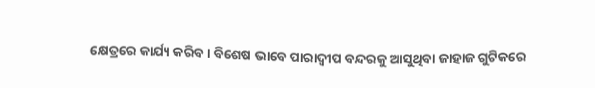କ୍ଷେତ୍ରରେ କାର୍ଯ୍ୟ କରିବ । ବିଶେଷ ଭାବେ ପାରାଦ୍ୱୀପ ବନ୍ଦରକୁ ଆସୁଥିବା ଜାହାଜ ଗୁଟିକରେ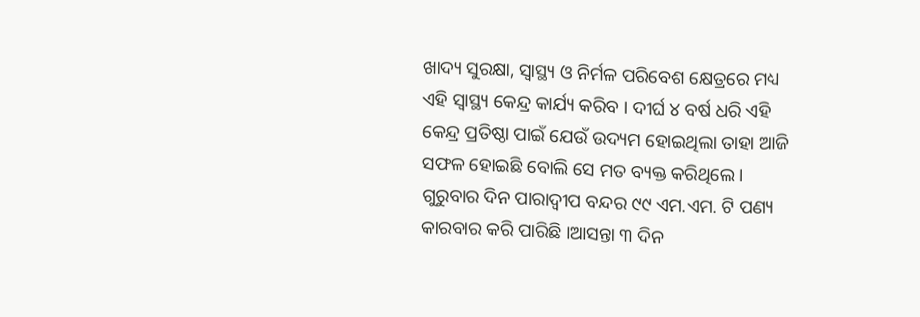ଖାଦ୍ୟ ସୁରକ୍ଷା, ସ୍ୱାସ୍ଥ୍ୟ ଓ ନିର୍ମଳ ପରିବେଶ କ୍ଷେତ୍ରରେ ମଧ୍ୟ ଏହି ସ୍ୱାସ୍ଥ୍ୟ କେନ୍ଦ୍ର କାର୍ଯ୍ୟ କରିବ । ଦୀର୍ଘ ୪ ବର୍ଷ ଧରି ଏହି କେନ୍ଦ୍ର ପ୍ରତିଷ୍ଠା ପାଇଁ ଯେଉଁ ଉଦ୍ୟମ ହୋଇଥିଲା ତାହା ଆଜି ସଫଳ ହୋଇଛି ବୋଲି ସେ ମତ ବ୍ୟକ୍ତ କରିଥିଲେ । ଗୁରୁବାର ଦିନ ପାରାଦ୍ୱୀପ ବନ୍ଦର ୯୯ ଏମ.ଏମ. ଟି ପଣ୍ୟ କାରବାର କରି ପାରିଛି ।ଆସନ୍ତା ୩ ଦିନ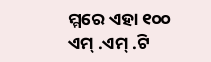ମ୍ମରେ ଏହା ୧୦୦ ଏମ୍ .ଏମ୍ .ଟି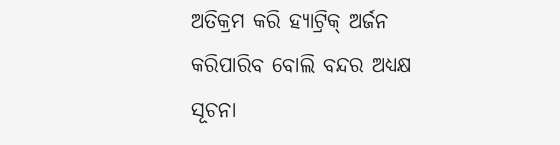ଅତିକ୍ରମ କରି ହ୍ୟାଟ୍ରିକ୍ ଅର୍ଜନ କରିପାରିବ ବୋଲି ବନ୍ଦର ଅଧ୍ୟକ୍ଷ ସୂଚନା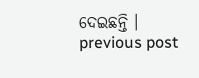ଦେଇଛନ୍ତି ।
previous post